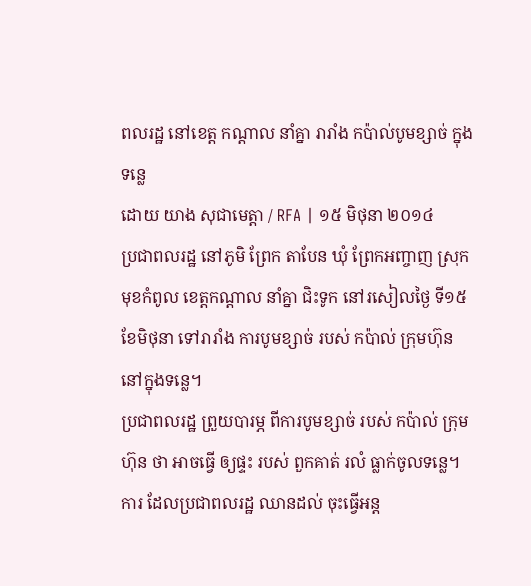ពលរដ្ឋ នៅខេត្ត កណ្ដាល នាំគ្នា រារាំង កប៉ាល់បូមខ្សាច់ ក្នុងទន្លេ
ដោយ យាង សុជាមេត្តា / RFA | ១៥ មិថុនា ២០១៤
ប្រជាពលរដ្ឋ នៅភូមិ ព្រែក តាបែន ឃុំ ព្រែកអញ្ចាញ ស្រុក មុខកំពូល ខេត្តកណ្ដាល នាំគ្នា ជិះទូក នៅរសៀលថ្ងៃ ទី១៥ ខែមិថុនា ទៅរារាំង ការបូមខ្សាច់ របស់ កប៉ាល់ ក្រុមហ៊ុន នៅក្នុងទន្លេ។
ប្រជាពលរដ្ឋ ព្រួយបារម្ភ ពីការបូមខ្សាច់ របស់ កប៉ាល់ ក្រុមហ៊ុន ថា អាចធ្វើ ឲ្យផ្ទះ របស់ ពួកគាត់ រលំ ធ្លាក់ចូលទន្លេ។ ការ ដែលប្រជាពលរដ្ឋ ឈានដល់ ចុះធ្វើអន្ត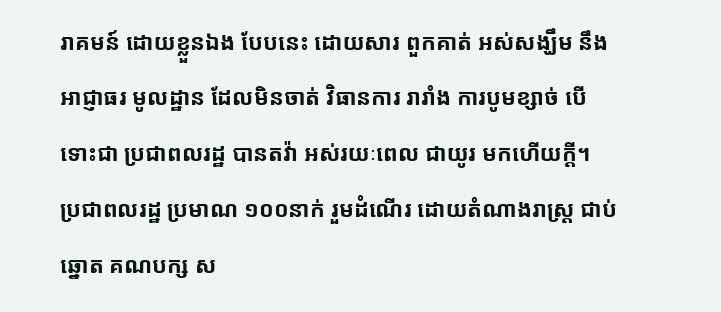រាគមន៍ ដោយខ្លួនឯង បែបនេះ ដោយសារ ពួកគាត់ អស់សង្ឃឹម នឹងអាជ្ញាធរ មូលដ្ឋាន ដែលមិនចាត់ វិធានការ រារាំង ការបូមខ្សាច់ បើ ទោះជា ប្រជាពលរដ្ឋ បានតវ៉ា អស់រយៈពេល ជាយូរ មកហើយក្តី។
ប្រជាពលរដ្ឋ ប្រមាណ ១០០នាក់ រួមដំណើរ ដោយតំណាងរាស្ត្រ ជាប់ឆ្នោត គណបក្ស ស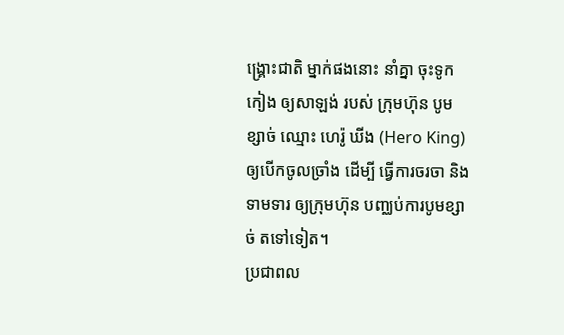ង្គ្រោះជាតិ ម្នាក់ផងនោះ នាំគ្នា ចុះទូកកៀង ឲ្យសាឡង់ របស់ ក្រុមហ៊ុន បូមខ្សាច់ ឈ្មោះ ហេរ៉ូ ឃីង (Hero King) ឲ្យបើកចូលច្រាំង ដើម្បី ធ្វើការចរចា និងទាមទារ ឲ្យក្រុមហ៊ុន បញ្ឈប់ការបូមខ្សាច់ តទៅទៀត។
ប្រជាពល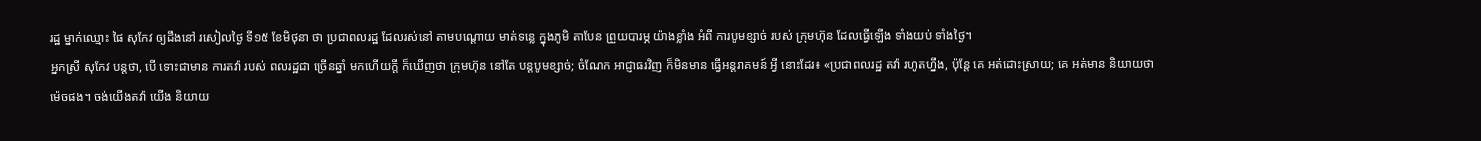រដ្ឋ ម្នាក់ឈ្មោះ ផៃ សុកែវ ឲ្យដឹងនៅ រសៀលថ្ងៃ ទី១៥ ខែមិថុនា ថា ប្រជាពលរដ្ឋ ដែលរស់នៅ តាមបណ្តោយ មាត់ទន្លេ ក្នុងភូមិ តាបែន ព្រួយបារម្ភ យ៉ាងខ្លាំង អំពី ការបូមខ្សាច់ របស់ ក្រុមហ៊ុន ដែលធ្វើឡើង ទាំងយប់ ទាំងថ្ងៃ។
អ្នកស្រី សុកែវ បន្តថា, បើ ទោះជាមាន ការតវ៉ា របស់ ពលរដ្ឋជា ច្រើនឆ្នាំ មកហើយក្តី ក៏ឃើញថា ក្រុមហ៊ុន នៅតែ បន្តបូមខ្សាច់; ចំណែក អាជ្ញាធរវិញ ក៏មិនមាន ធ្វើអន្តរាគមន៍ អ្វី នោះដែរ៖ «ប្រជាពលរដ្ឋ តវ៉ា រហូតហ្នឹង, ប៉ុន្តែ គេ អត់ដោះស្រាយ; គេ អត់មាន និយាយថា ម៉េចផង។ ចង់យើងតវ៉ា យើង និយាយ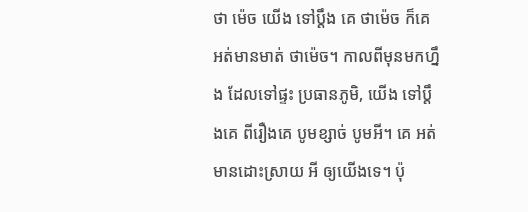ថា ម៉េច យើង ទៅប្ដឹង គេ ថាម៉េច ក៏គេ អត់មានមាត់ ថាម៉េច។ កាលពីមុនមកហ្នឹង ដែលទៅផ្ទះ ប្រធានភូមិ, យើង ទៅប្ដឹងគេ ពីរឿងគេ បូមខ្សាច់ បូមអី។ គេ អត់មានដោះស្រាយ អី ឲ្យយើងទេ។ ប៉ុ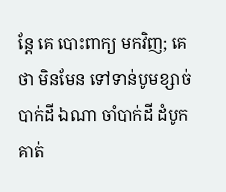ន្តែ គេ បោះពាក្យ មកវិញ; គេ ថា មិនមែន ទៅទាន់បូមខ្សាច់ បាក់ដី ឯណា ចាំបាក់ដី ដំបូកគាត់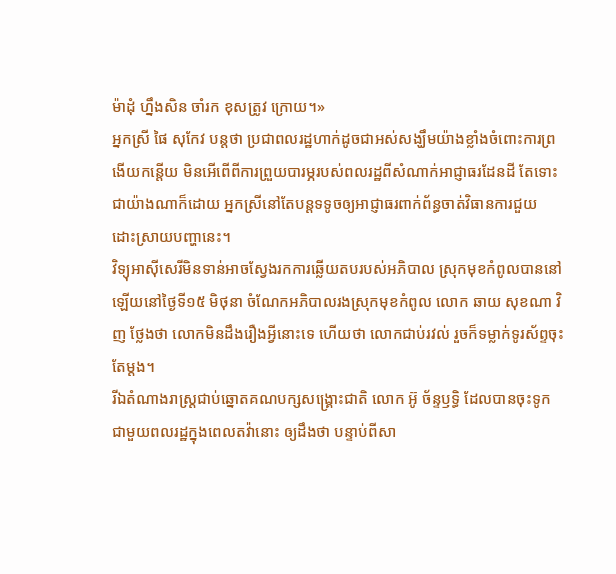ម៉ាដុំ ហ្នឹងសិន ចាំរក ខុសត្រូវ ក្រោយ។»
អ្នកស្រី ផៃ សុកែវ បន្តថា ប្រជាពលរដ្ឋហាក់ដូចជាអស់សង្ឃឹមយ៉ាងខ្លាំងចំពោះការព្រងើយកន្តើយ មិនអើពើពីការព្រួយបារម្ភរបស់ពលរដ្ឋពីសំណាក់អាជ្ញាធរដែនដី តែទោះជាយ៉ាងណាក៏ដោយ អ្នកស្រីនៅតែបន្តទទូចឲ្យអាជ្ញាធរពាក់ព័ន្ធចាត់វិធានការជួយ ដោះស្រាយបញ្ហានេះ។
វិទ្យុអាស៊ីសេរីមិនទាន់អាចស្វែងរកការឆ្លើយតបរបស់អភិបាល ស្រុកមុខកំពូលបាននៅឡើយនៅថ្ងៃទី១៥ មិថុនា ចំណែកអភិបាលរងស្រុកមុខកំពូល លោក ឆាយ សុខណា វិញ ថ្លែងថា លោកមិនដឹងរឿងអ្វីនោះទេ ហើយថា លោកជាប់រវល់ រួចក៏ទម្លាក់ទូរស័ព្ទចុះតែម្ដង។
រីឯតំណាងរាស្ត្រជាប់ឆ្នោតគណបក្សសង្គ្រោះជាតិ លោក អ៊ូ ច័ន្ទឫទ្ធិ ដែលបានចុះទូកជាមួយពលរដ្ឋក្នុងពេលតវ៉ានោះ ឲ្យដឹងថា បន្ទាប់ពីសា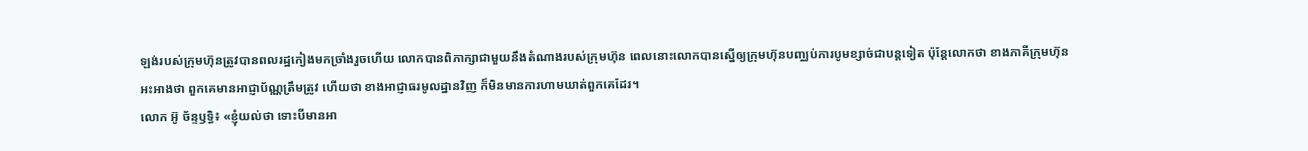ឡង់របស់ក្រុមហ៊ុនត្រូវបានពលរដ្ឋកៀងមកច្រាំងរួចហើយ លោកបានពិភាក្សាជាមួយនឹងតំណាងរបស់ក្រុមហ៊ុន ពេលនោះលោកបានស្នើឲ្យក្រុមហ៊ុនបញ្ឈប់ការបូមខ្សាច់ជាបន្តទៀត ប៉ុន្តែលោកថា ខាងភាគីក្រុមហ៊ុនអះអាងថា ពួកគេមានអាជ្ញាប័ណ្ណត្រឹមត្រូវ ហើយថា ខាងអាជ្ញាធរមូលដ្ឋានវិញ ក៏មិនមានការហាមឃាត់ពួកគេដែរ។
លោក អ៊ូ ច័ន្ទឫទ្ធិ៖ «ខ្ញុំយល់ថា ទោះបីមានអា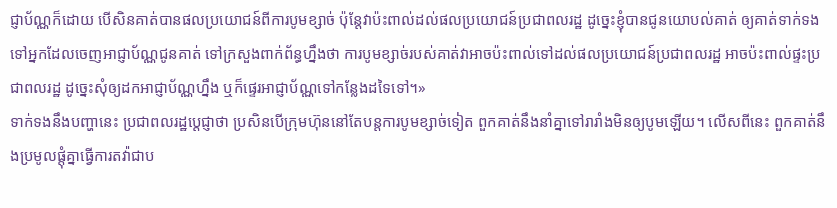ជ្ញាប័ណ្ណក៏ដោយ បើសិនគាត់បានផលប្រយោជន៍ពីការបូមខ្សាច់ ប៉ុន្តែវាប៉ះពាល់ដល់ផលប្រយោជន៍ប្រជាពលរដ្ឋ ដូច្នេះខ្ញុំបានជូនយោបល់គាត់ ឲ្យគាត់ទាក់ទងទៅអ្នកដែលចេញអាជ្ញាប័ណ្ណជូនគាត់ ទៅក្រសួងពាក់ព័ន្ធហ្នឹងថា ការបូមខ្សាច់របស់គាត់វាអាចប៉ះពាល់ទៅដល់ផលប្រយោជន៍ប្រជាពលរដ្ឋ អាចប៉ះពាល់ផ្ទះប្រជាពលរដ្ឋ ដូច្នេះសុំឲ្យដកអាជ្ញាប័ណ្ណហ្នឹង ឬក៏ផ្ទេរអាជ្ញាប័ណ្ណទៅកន្លែងដទៃទៅ។»
ទាក់ទងនឹងបញ្ហានេះ ប្រជាពលរដ្ឋប្ដេជ្ញាថា ប្រសិនបើក្រុមហ៊ុននៅតែបន្តការបូមខ្សាច់ទៀត ពួកគាត់នឹងនាំគ្នាទៅរារាំងមិនឲ្យបូមឡើយ។ លើសពីនេះ ពួកគាត់នឹងប្រមូលផ្តុំគ្នាធ្វើការតវ៉ាជាប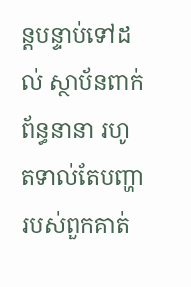ន្តបន្ទាប់ទៅដល់ ស្ថាប័នពាក់ព័ន្ធនានា រហូតទាល់តែបញ្ហារបស់ពួកគាត់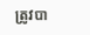ត្រូវបា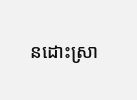នដោះស្រា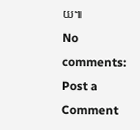យ៕
No comments:
Post a Comment